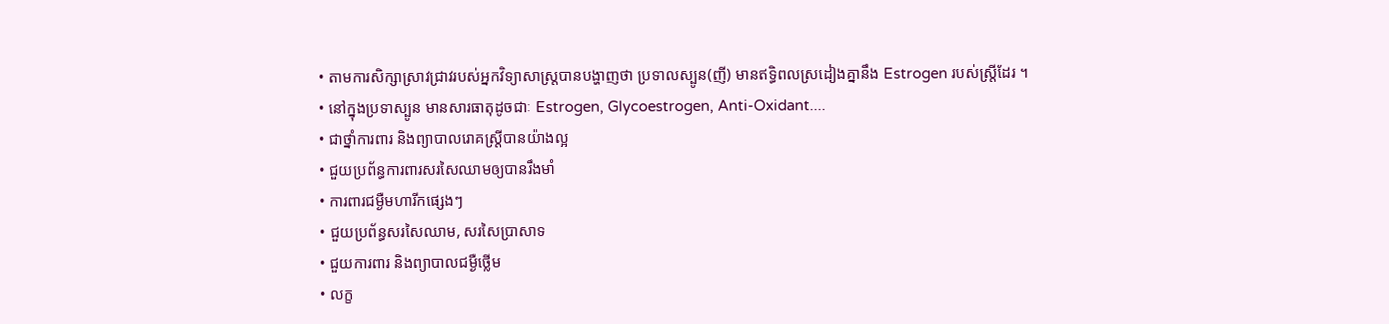• តាមការសិក្សាសា្រវជ្រាវរបស់អ្នកវិទ្យាសាស្ត្របានបង្ហាញថា ប្រទាលស្បូន(ញី) មានឥទ្ធិពលស្រដៀងគ្នានឹង Estrogen របស់ស្រ្តីដែរ ។
• នៅក្នុងប្រទាស្បូន មានសារធាតុដូចជាៈ Estrogen, Glycoestrogen, Anti-Oxidant....
• ជាថ្នាំការពារ និងព្យាបាលរោគស្រ្តីបានយ៉ាងល្អ
• ជួយប្រព័ន្ធការពារសរសៃឈាមឲ្យបានរឹងមាំ
• ការពារជម្ងឺមហារីកផ្សេងៗ
• ជួយប្រព័ន្ធសរសៃឈាម, សរសៃប្រាសាទ
• ជួយការពារ និងព្យាបាលជម្ងឺថ្លើម
• លក្ខ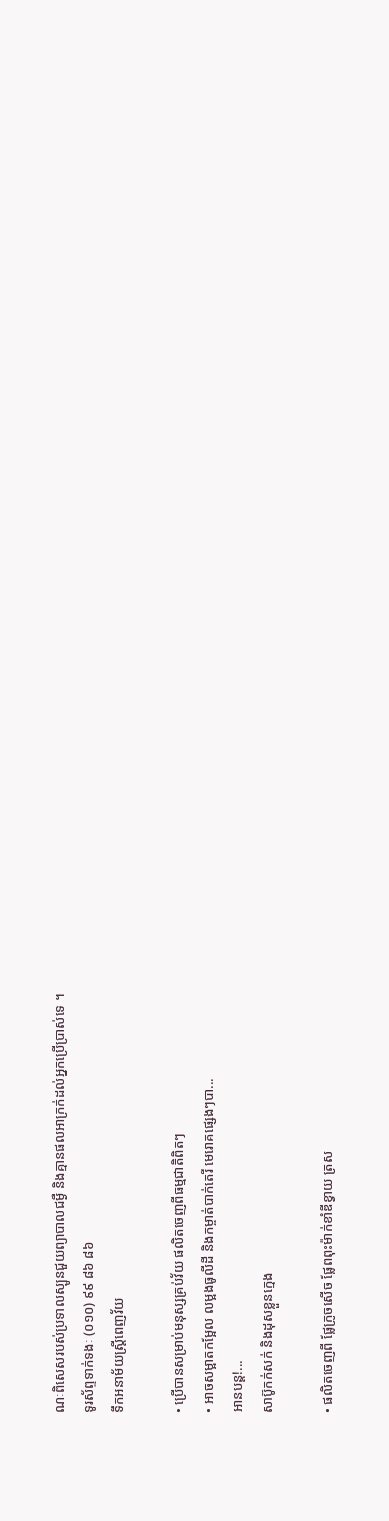ណៈពិសេសរបស់ប្រទាលស្បូនជួយព្យាបាលជម្ងឺ និងគ្មានផលអាក្រក់ដល់អ្នកប្រើប្រាស់ទេ ។
ទូរស័ព្ទទាក់ទងៈ (០១០) ៩៩ ៨៦ ៨៦
ទឹកអនាម័យស្ត្រីពេញវ័យ

• ប្រើបានសម្រាប់មនុស្សគ្រប់វ័យ ផលិតចេញពីធម្មជាតិពិតៗ
• អាចសម្អាតកម្អែល លម្អងធូលីដី និងកម្ចាត់បាក់តេរី មេរោគផ្សេងៗបា...
អានបន្ត!...
សាប៊ូកក់សក់ និងដុសខ្លួនក្មេង

• ផលិតចេញពី ផ្លែក្រូចសើច ផ្លែពពុះម៉ាក់ខាំឌីខ្វាយ ត្រស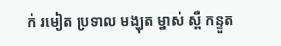ក់ រមៀត ប្រទាល មង្ឃុត ម្នាស់ ស្ពឺ កន្ទួត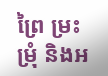ព្រៃ ម្រះ ម្រុំ និងអ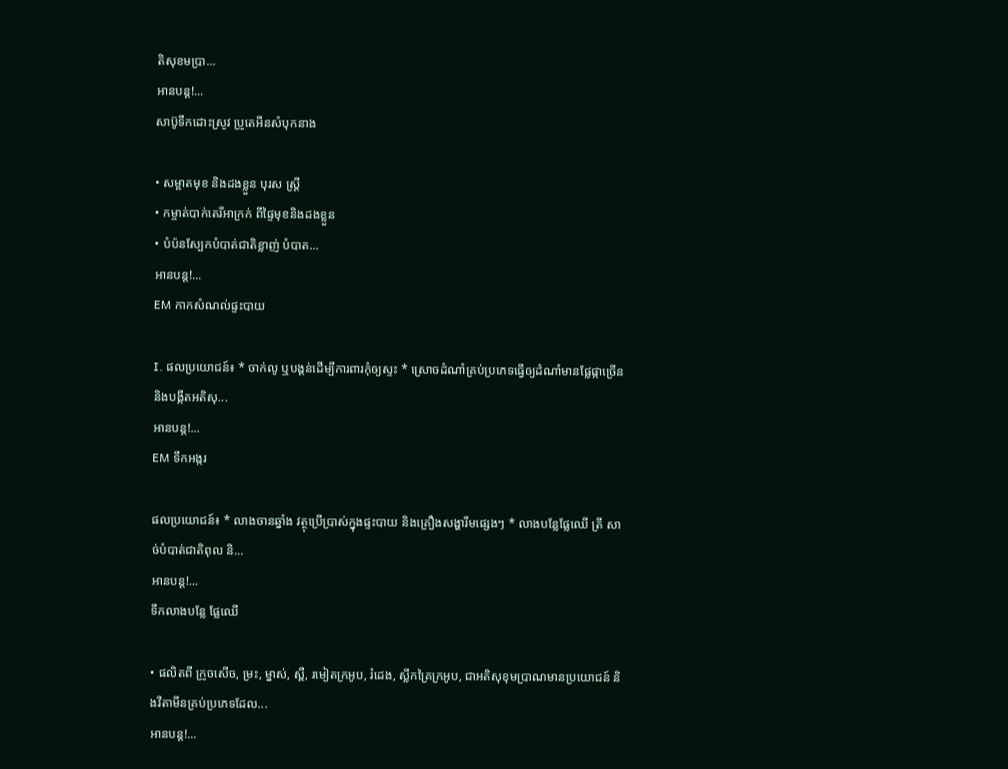តិសុខមប្រា...
អានបន្ត!...
សាប៊ូទឹកដោះស្រូវ ប្រូតេអីនសំបុកនាង

• សម្អាតមុខ និងដងខ្លួន បុរស ស្រ្តី
• កម្ចាត់បាក់តេរីអាក្រក់ ពីផ្ទៃមុខនិងដងខ្លួន
• បំប៉នស្បែកបំបាត់ជាតិខ្លាញ់ បំបាត...
អានបន្ត!...
EM កាកសំណល់ផ្ទះបាយ

I. ផលប្រយោជន៍៖ * ចាក់លូ ឬបង្គន់ដើម្បីការពារកុំឲ្យស្ទះ * ស្រោចដំណាំគ្រប់ប្រភេទធ្វើឲ្យដំណាំមានផ្លែផ្កាច្រើន និងបង្កីតអតិសុ...
អានបន្ត!...
EM ទឹកអង្ករ

ផលប្រយោជន៍៖ * លាងចានឆ្នាំង វត្ថុប្រើប្រាស់ក្នុងផ្ទះបាយ និងគ្រឿងសង្ហារឹមផ្សេងៗ * លាងបន្លែផ្លែឈើ ត្រី សាច់បំបាត់ជាតិពុល និ...
អានបន្ត!...
ទឹកលាងបន្លែ ផ្លែឈើ

• ផលិតពី ក្រូចសើច, ម្រះ, ម្នាស់, ស្ពឺ, រមៀតក្រអូប, រំដេង, ស្លឹកគ្រៃក្រអូប, ជាអតិសុខុមប្រាណមានប្រយោជន៍ និងវីតាមីនគ្រប់ប្រភេទដែល...
អានបន្ត!...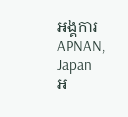អង្គការ APNAN, Japan
អ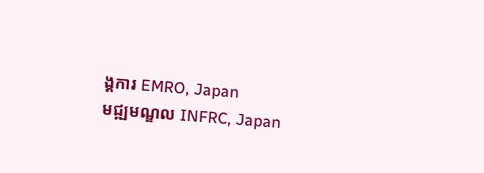ង្គការ EMRO, Japan
មជ្ឍមណ្ឌល INFRC, Japan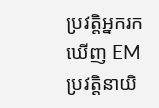ប្រវត្តិអ្នករកឃើញ EM
ប្រវត្តិនាយិ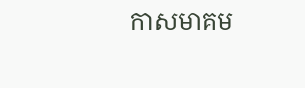កាសមាគម